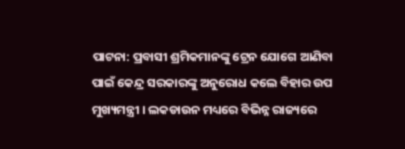ପାଟନା: ପ୍ରବାସୀ ଶ୍ରମିକମାନଙ୍କୁ ଟ୍ରେନ ଯୋଗେ ଆଣିବା ପାଇଁ କେନ୍ଦ୍ର ସରକାରଙ୍କୁ ଅନୁରୋଧ କଲେ ବିହାର ଉପ ମୁଖ୍ୟମନ୍ତ୍ରୀ । ଲକଡାଉନ ମଧ୍ୟରେ ବିଭିନ୍ନ ରାଜ୍ୟରେ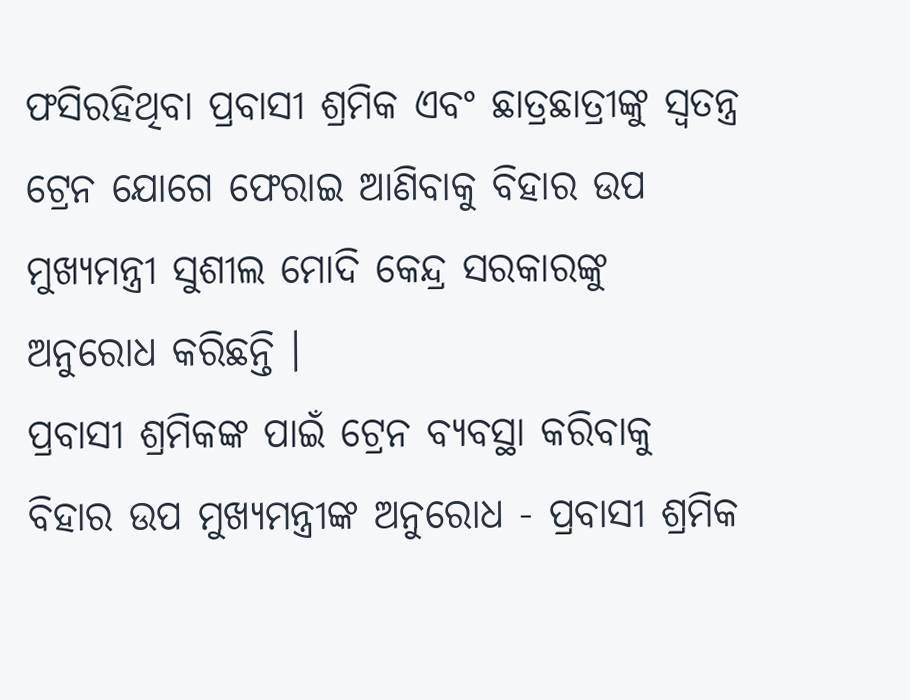ଫସିରହିଥିବା ପ୍ରବାସୀ ଶ୍ରମିକ ଏବଂ ଛାତ୍ରଛାତ୍ରୀଙ୍କୁ ସ୍ବତନ୍ତ୍ର ଟ୍ରେନ ଯୋଗେ ଫେରାଇ ଆଣିବାକୁ ବିହାର ଉପ ମୁଖ୍ୟମନ୍ତ୍ରୀ ସୁଶୀଲ ମୋଦି କେନ୍ଦ୍ର ସରକାରଙ୍କୁ ଅନୁରୋଧ କରିଛନ୍ତି ।
ପ୍ରବାସୀ ଶ୍ରମିକଙ୍କ ପାଇଁ ଟ୍ରେନ ବ୍ୟବସ୍ଥା କରିବାକୁ ବିହାର ଉପ ମୁଖ୍ୟମନ୍ତ୍ରୀଙ୍କ ଅନୁରୋଧ - ପ୍ରବାସୀ ଶ୍ରମିକ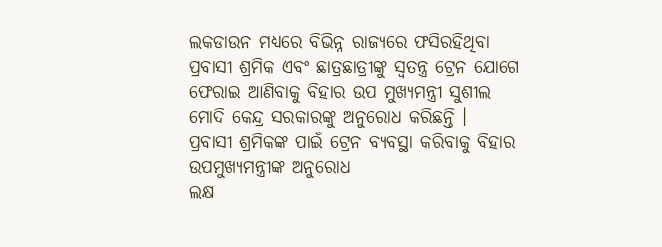ଲକଡାଉନ ମଧ୍ୟରେ ବିଭିନ୍ନ ରାଜ୍ୟରେ ଫସିରହିଥିବା ପ୍ରବାସୀ ଶ୍ରମିକ ଏବଂ ଛାତ୍ରଛାତ୍ରୀଙ୍କୁ ସ୍ବତନ୍ତ୍ର ଟ୍ରେନ ଯୋଗେ ଫେରାଇ ଆଣିବାକୁ ବିହାର ଉପ ମୁଖ୍ୟମନ୍ତ୍ରୀ ସୁଶୀଲ ମୋଦି କେନ୍ଦ୍ର ସରକାରଙ୍କୁ ଅନୁରୋଧ କରିଛନ୍ତି ।
ପ୍ରବାସୀ ଶ୍ରମିକଙ୍କ ପାଇଁ ଟ୍ରେନ ବ୍ୟବସ୍ଥା କରିବାକୁ ବିହାର ଉପମୁଖ୍ୟମନ୍ତ୍ରୀଙ୍କ ଅନୁରୋଧ
ଲକ୍ଷ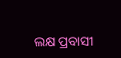ଲକ୍ଷ ପ୍ରବାସୀ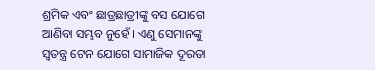ଶ୍ରମିକ ଏବଂ ଛାତ୍ରଛାତ୍ରୀଙ୍କୁ ବସ ଯୋଗେ ଆଣିବା ସମ୍ଭବ ନୁହେଁ । ଏଣୁ ସେମାନଙ୍କୁ ସ୍ବତନ୍ତ୍ର ଟେନ ଯୋଗେ ସାମାଜିକ ଦୂରତା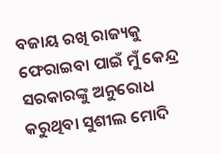ବଜାୟ ରଖି ରାଜ୍ୟକୁ ଫେରାଇବା ପାଇଁ ମୁଁ କେନ୍ଦ୍ର ସରକାରଙ୍କୁ ଅନୁରୋଧ କରୁଥିବା ସୁଶୀଲ ମୋଦି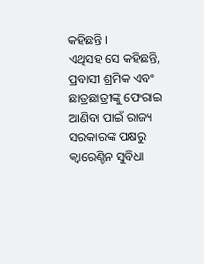କହିଛନ୍ତି ।
ଏଥିସହ ସେ କହିଛନ୍ତି, ପ୍ରବାସୀ ଶ୍ରମିକ ଏବଂ ଛାତ୍ରଛାତ୍ରୀଙ୍କୁ ଫେରାଇ ଆଣିବା ପାଇଁ ରାଜ୍ୟ ସରକାରଙ୍କ ପକ୍ଷରୁ କ୍ବାରେଣ୍ଚିନ ସୁବିଧା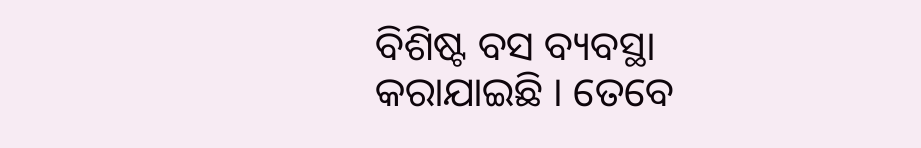ବିଶିଷ୍ଟ ବସ ବ୍ୟବସ୍ଥା କରାଯାଇଛି । ତେବେ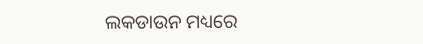ଲକଡାଉନ ମଧ୍ୟରେ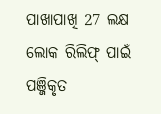ପାଖାପାଖି 27 ଲକ୍ଷ ଲୋକ ରିଲିଫ୍ ପାଇଁ ପଞ୍ଜିକୃତ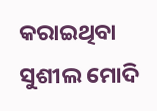କରାଇଥିବା ସୁଶୀଲ ମୋଦି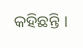କହିଛନ୍ତି ।